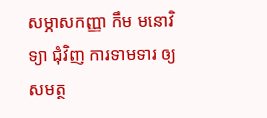សម្ភាសកញ្ញា កឹម មនោវិទ្យា ជុំវិញ ការទាមទារ ឲ្យសមត្ថ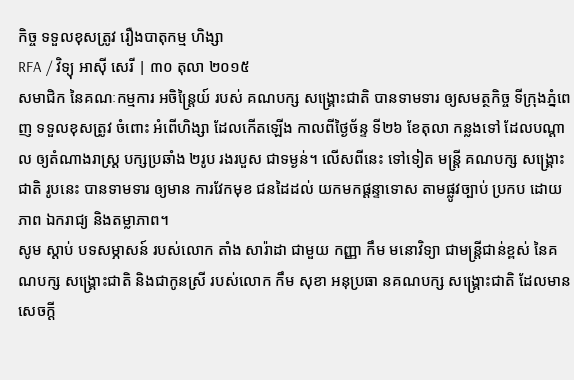កិច្ច ទទួលខុសត្រូវ រឿងបាតុកម្ម ហិង្សា
RFA / វិទ្យុ អាស៊ី សេរី | ៣០ តុលា ២០១៥
សមាជិក នៃគណៈកម្មការ អចិន្ត្រៃយ៍ របស់ គណបក្ស សង្គ្រោះជាតិ បានទាមទារ ឲ្យសមត្ថកិច្ច ទីក្រុងភ្នំពេញ ទទួលខុសត្រូវ ចំពោះ អំពើហិង្សា ដែលកើតឡើង កាលពីថ្ងៃច័ន្ទ ទី២៦ ខែតុលា កន្លងទៅ ដែលបណ្ដាល ឲ្យតំណាងរាស្ត្រ បក្សប្រឆាំង ២រូប រងរបួស ជាទម្ងន់។ លើសពីនេះ ទៅទៀត មន្ត្រី គណបក្ស សង្គ្រោះជាតិ រូបនេះ បានទាមទារ ឲ្យមាន ការវែកមុខ ជនដៃដល់ យកមកផ្ដន្ទាទោស តាមផ្លូវច្បាប់ ប្រកប ដោយភាព ឯករាជ្យ និងតម្លាភាព។
សូម ស្ដាប់ បទសម្ភាសន៍ របស់លោក តាំង សារ៉ាដា ជាមួយ កញ្ញា កឹម មនោវិទ្យា ជាមន្ត្រីជាន់ខ្ពស់ នៃគណបក្ស សង្គ្រោះជាតិ និងជាកូនស្រី របស់លោក កឹម សុខា អនុប្រធា នគណបក្ស សង្គ្រោះជាតិ ដែលមាន សេចក្ដី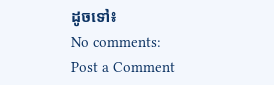ដូចទៅ៖
No comments:
Post a Comment